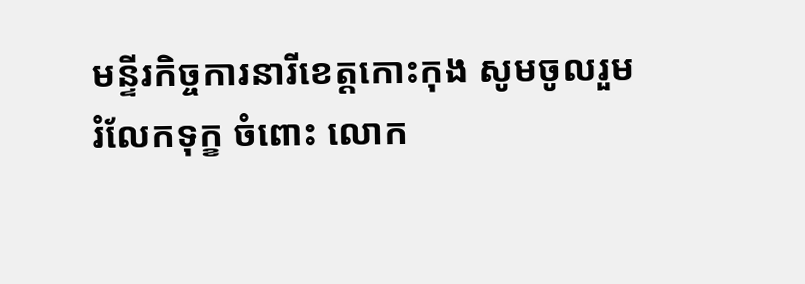មន្ទីរកិច្ចការនារីខេត្តកោះកុង សូមចូលរួមរំលែកទុក្ខ ចំពោះ លោក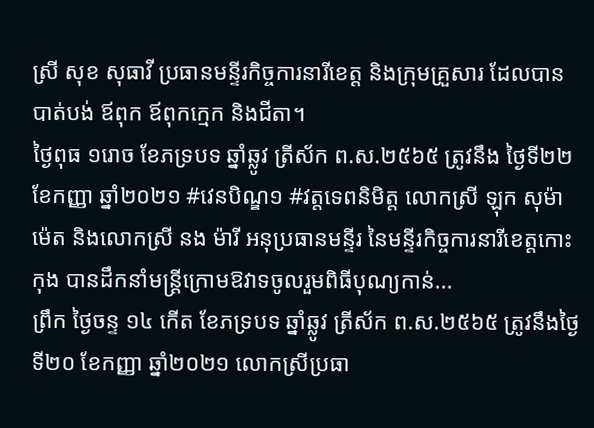ស្រី សុខ សុធាវី ប្រធានមន្ទីរកិច្ចការនារីខេត្ត និងក្រុមគ្រួសារ ដែលបានបាត់បង់ ឪពុក ឪពុកក្មេក និងជីតា។
ថ្ងៃពុធ ១រោច ខែភទ្របទ ឆ្នាំឆ្លូវ ត្រីស័ក ព.ស.២៥៦៥ ត្រូវនឹង ថ្ងៃទី២២ ខែកញ្ញា ឆ្នាំ២០២១ #វេនបិណ្ឌ១ #វត្តទេពនិមិត្ត លោកស្រី ឡុក សុម៉ាម៉េត និងលោកស្រី នង ម៉ារី អនុប្រធានមន្ទីរ នៃមន្ទីរកិច្ចការនារីខេត្តកោះកុង បានដឹកនាំមន្ដ្រីក្រោមឱវាទចូលរួមពិធីបុណ្យកាន់...
ព្រឹក ថ្ងៃចន្ទ ១៤ កើត ខែភទ្របទ ឆ្នាំឆ្លូវ ត្រីស័ក ព.ស.២៥៦៥ ត្រូវនឹងថ្ងៃទី២០ ខែកញ្ញា ឆ្នាំ២០២១ លោកស្រីប្រធា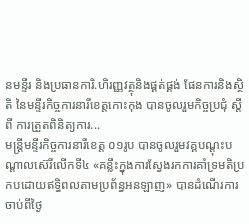នមន្ទីរ និងប្រធានការិ.ហិរញ្ញវត្ថុនិងផ្គត់ផ្គង់ ផែនការនិងស្ថិតិ នៃមន្ទីរកិច្ចការនារីខេត្តកោះកុង បានចូលរួមកិច្ចប្រជុំ ស្ដីពី ការត្រួតពិនិត្យការ...
មន្ដ្រីមន្ទីរកិច្ចការនារីខេត្ត ០១រូប បានចូលរួមវគ្គបណ្តុះបណ្តាលស៊េរីលើកទី៤ «គន្លឹះក្នុងការស្វែងរកការគាំទ្រមតិប្រកបដោយឥទ្ធិពលតាមប្រព័ន្ធអនឡាញ» បានដំណើរការ ចាប់ពីថ្ងៃ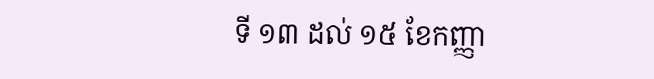ទី ១៣ ដល់ ១៥ ខែកញ្ញា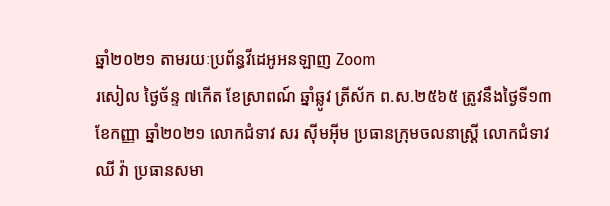ឆ្នាំ២០២១ តាមរយៈប្រព័ន្ធវីដេអូអនឡាញ Zoom
រសៀល ថ្ងៃច័ន្ទ ៧កើត ខែស្រាពណ៍ ឆ្នាំឆ្លូវ ត្រីស័ក ព.ស.២៥៦៥ ត្រូវនឹងថ្ងៃទី១៣ ខែកញ្ញា ឆ្នាំ២០២១ លោកជំទាវ សរ ស៊ីមអ៊ីម ប្រធានក្រុមចលនាស្ដ្រី លោកជំទាវ ឈី វ៉ា ប្រធានសមា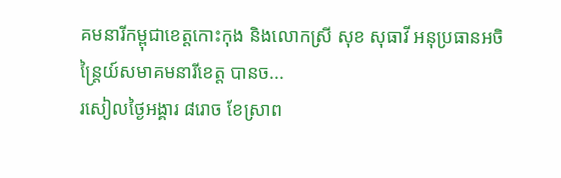គមនារីកម្ពុជាខេត្តកោះកុង និងលោកស្រី សុខ សុធាវី អនុប្រធានអចិន្ដ្រៃយ៍សមាគមនារីខេត្ត បានច...
រសៀលថ្ងៃអង្គារ ៨រោច ខែស្រាព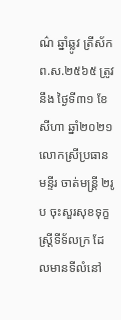ណ៌ ឆ្នាំឆ្លូវ ត្រីស័ក ព.ស.២៥៦៥ ត្រូវនឹង ថ្ងៃទី៣១ ខែសីហា ឆ្នាំ២០២១ លោកស្រីប្រធានមន្ទីរ ចាត់មន្ដ្រី ២រូប ចុះសួរសុខទុក្ខស្ដ្រីទីទ័លក្រ ដែលមានទីលំនៅ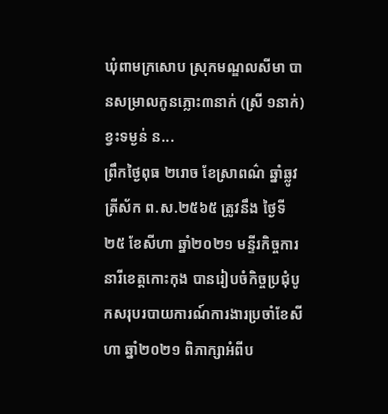ឃុំពាមក្រសោប ស្រុកមណ្ឌលសីមា បានសម្រាលកូនភ្លោះ៣នាក់ (ស្រី ១នាក់) ខ្វះទម្ងន់ ន...
ព្រឹកថ្ងៃពុធ ២រោច ខែស្រាពណ៌ ឆ្នាំឆ្លូវ ត្រីស័ក ព.ស.២៥៦៥ ត្រូវនឹង ថ្ងៃទី២៥ ខែសីហា ឆ្នាំ២០២១ មន្ទីរកិច្ចការនារីខេត្តកោះកុង បានរៀបចំកិច្ចប្រជុំបូកសរុបរបាយការណ៍ការងារប្រចាំខែសីហា ឆ្នាំ២០២១ ពិភាក្សាអំពីប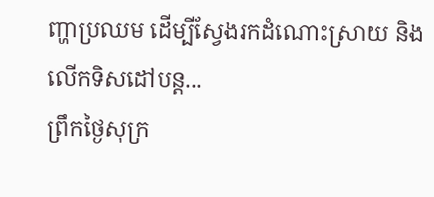ញ្ហាប្រឈម ដើម្បីស្វែងរកដំណោះស្រាយ និងលើកទិសដៅបន្ត...
ព្រឹកថ្ងៃសុក្រ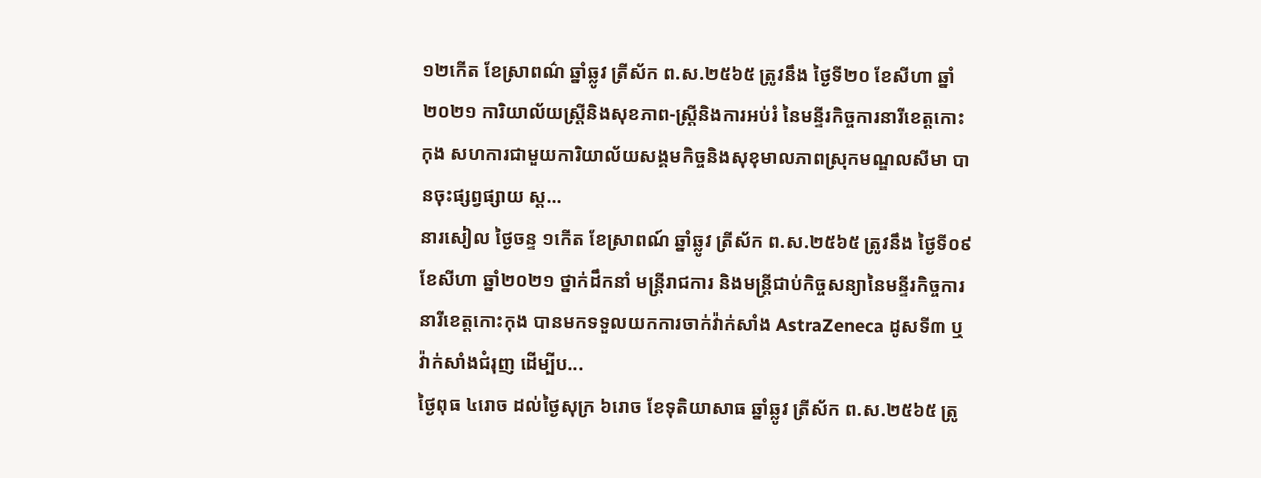១២កើត ខែស្រាពណ៌ ឆ្នាំឆ្លូវ ត្រីស័ក ព.ស.២៥៦៥ ត្រូវនឹង ថ្ងៃទី២០ ខែសីហា ឆ្នាំ២០២១ ការិយាល័យស្រ្តីនិងសុខភាព-ស្រ្ដីនិងការអប់រំ នៃមន្ទីរកិច្ចការនារីខេត្តកោះកុង សហការជាមួយការិយាល័យសង្គមកិច្ចនិងសុខុមាលភាពស្រុកមណ្ឌលសីមា បានចុះផ្សព្វផ្សាយ ស្ដ...
នារសៀល ថ្ងៃចន្ទ ១កើត ខែស្រាពណ៍ ឆ្នាំឆ្លូវ ត្រីស័ក ព.ស.២៥៦៥ ត្រូវនឹង ថ្ងៃទី០៩ ខែសីហា ឆ្នាំ២០២១ ថ្នាក់ដឹកនាំ មន្ដ្រីរាជការ និងមន្ដ្រីជាប់កិច្ចសន្យានៃមន្ទីរកិច្ចការនារីខេត្តកោះកុង បានមកទទួលយកការចាក់វ៉ាក់សាំង AstraZeneca ដូសទី៣ ឬវ៉ាក់សាំងជំរុញ ដើម្បីប...
ថ្ងៃពុធ ៤រោច ដល់ថ្ងៃសុក្រ ៦រោច ខែទុតិយាសាធ ឆ្នាំឆ្លូវ ត្រីស័ក ព.ស.២៥៦៥ ត្រូ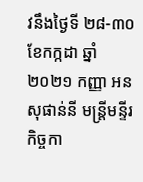វនឹងថ្ងៃទី ២៨-៣០ ខែកក្កដា ឆ្នាំ២០២១ កញ្ញា អន សុផាន់នី មន្ដ្រីមន្ទីរកិច្ចកា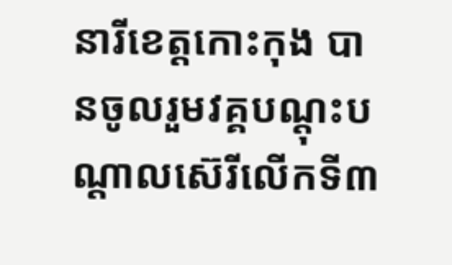នារីខេត្តកោះកុង បានចូលរួមវគ្គបណ្តុះបណ្តាលស៊េរីលើកទី៣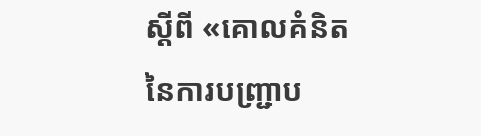ស្ដីពី «គោលគំនិតនៃការបញ្ជ្រាប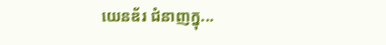យេនឌ័រ ជំនាញក្នុ...